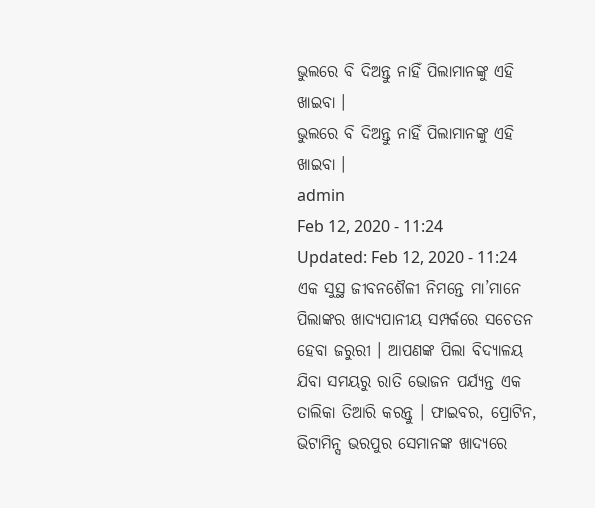ଭୁଲରେ ବି ଦିଅନ୍ତୁ ନାହିଁ ପିଲାମାନଙ୍କୁ ଏହି ଖାଇବା ।
ଭୁଲରେ ବି ଦିଅନ୍ତୁ ନାହିଁ ପିଲାମାନଙ୍କୁ ଏହି ଖାଇବା ।
admin
Feb 12, 2020 - 11:24
Updated: Feb 12, 2020 - 11:24
ଏକ ସୁସ୍ଥ ଜୀବନଶୈଳୀ ନିମନ୍ତେ ମା’ମାନେ ପିଲାଙ୍କର ଖାଦ୍ୟପାନୀୟ ସମ୍ପର୍କରେ ସଚେତନ ହେବା ଜରୁରୀ । ଆପଣଙ୍କ ପିଲା ବିଦ୍ୟାଳୟ ଯିବା ସମୟରୁ ରାତି ଭୋଜନ ପର୍ଯ୍ୟନ୍ତ ଏକ ତାଲିକା ତିଆରି କରନ୍ତୁ । ଫାଇବର, ପ୍ରୋଟିନ, ଭିଟାମିନ୍ସ ଭରପୁର ସେମାନଙ୍କ ଖାଦ୍ୟରେ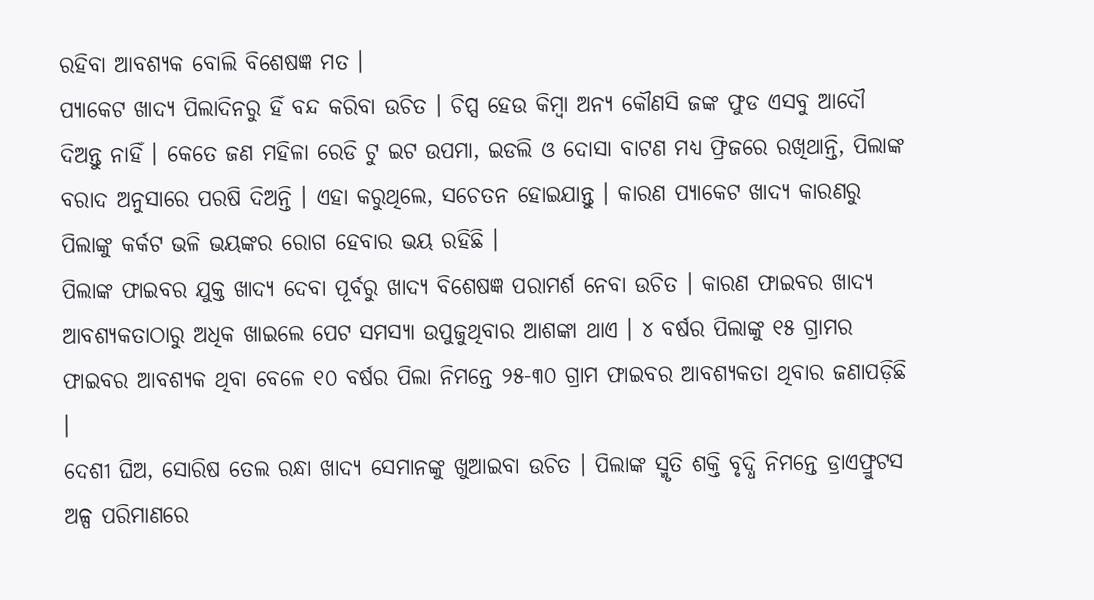ରହିବା ଆବଶ୍ୟକ ବୋଲି ବିଶେଷଜ୍ଞ ମତ ।
ପ୍ୟାକେଟ ଖାଦ୍ୟ ପିଲାଦିନରୁ ହିଁ ବନ୍ଦ କରିବା ଉଚିତ । ଚିପ୍ସ ହେଉ କିମ୍ବା ଅନ୍ୟ କୌଣସି ଜଙ୍କ ଫୁଡ ଏସବୁ ଆଦୌ ଦିଅନ୍ତୁ ନାହିଁ । କେତେ ଜଣ ମହିଳା ରେଡି ଟୁ ଇଟ ଉପମା, ଇଡଲି ଓ ଦୋସା ବାଟଣ ମଧ୍ୟ ଫ୍ରିଜରେ ରଖିଥାନ୍ତି, ପିଲାଙ୍କ ବରାଦ ଅନୁସାରେ ପରଷି ଦିଅନ୍ତି । ଏହା କରୁଥିଲେ, ସଚେତନ ହୋଇଯାନ୍ତୁ । କାରଣ ପ୍ୟାକେଟ ଖାଦ୍ୟ କାରଣରୁ ପିଲାଙ୍କୁ କର୍କଟ ଭଳି ଭୟଙ୍କର ରୋଗ ହେବାର ଭୟ ରହିଛି ।
ପିଲାଙ୍କ ଫାଇବର ଯୁକ୍ତ ଖାଦ୍ୟ ଦେବା ପୂର୍ବରୁ ଖାଦ୍ୟ ବିଶେଷଜ୍ଞ ପରାମର୍ଶ ନେବା ଉଚିତ । କାରଣ ଫାଇବର ଖାଦ୍ୟ ଆବଶ୍ୟକତାଠାରୁ ଅଧିକ ଖାଇଲେ ପେଟ ସମସ୍ୟା ଉପୁଜୁଥିବାର ଆଶଙ୍କା ଥାଏ । ୪ ବର୍ଷର ପିଲାଙ୍କୁ ୧୫ ଗ୍ରାମର ଫାଇବର ଆବଶ୍ୟକ ଥିବା ବେଳେ ୧୦ ବର୍ଷର ପିଲା ନିମନ୍ତେ ୨୫-୩୦ ଗ୍ରାମ ଫାଇବର ଆବଶ୍ୟକତା ଥିବାର ଜଣାପଡ଼ିଛି ।
ଦେଶୀ ଘିଅ, ସୋରିଷ ତେଲ ରନ୍ଧା ଖାଦ୍ୟ ସେମାନଙ୍କୁ ଖୁଆଇବା ଉଚିତ । ପିଲାଙ୍କ ସ୍ମୃତି ଶକ୍ତି ବୃଦ୍ଧି ନିମନ୍ତେ ଡ୍ରାଏଫ୍ରୁଟସ ଅଳ୍ପ ପରିମାଣରେ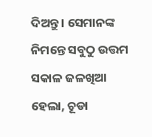ଦିଅନ୍ତୁ । ସେମାନଙ୍କ ନିମନ୍ତେ ସବୁଠୁ ଉତ୍ତମ ସକାଳ ଜଳଖିଆ ହେଲା, ଚୂଡା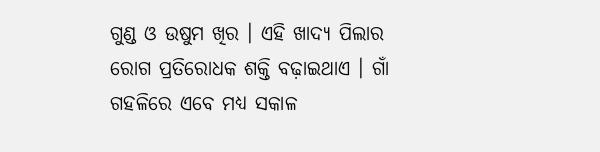ଗୁଣ୍ଡ ଓ ଉଷୁମ ଖିର । ଏହି ଖାଦ୍ୟ ପିଲାର ରୋଗ ପ୍ରତିରୋଧକ ଶକ୍ତି ବଢ଼ାଇଥାଏ । ଗାଁ ଗହଳିରେ ଏବେ ମଧ୍ୟ ସକାଳ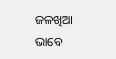ଜଳଖିଆ ଭାବେ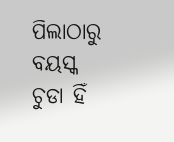ପିଲାଠାରୁ ବୟସ୍କ ଚୁଡା ହିଁ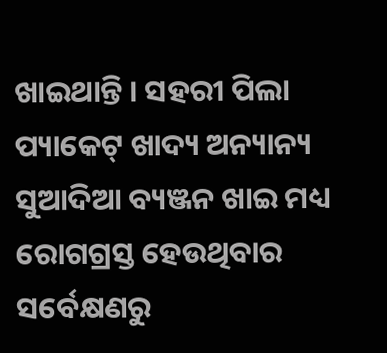ଖାଇଥାନ୍ତି । ସହରୀ ପିଲା ପ୍ୟାକେଟ୍ ଖାଦ୍ୟ ଅନ୍ୟାନ୍ୟ ସୁଆଦିଆ ବ୍ୟଞ୍ଜନ ଖାଇ ମଧ୍ୟ ରୋଗଗ୍ରସ୍ତ ହେଉଥିବାର ସର୍ବେକ୍ଷଣରୁ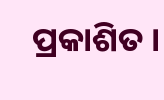ପ୍ରକାଶିତ ।